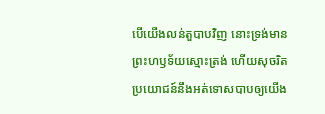បើយើងលន់តួបាបវិញ នោះទ្រង់មានព្រះហឫទ័យស្មោះត្រង់ ហើយសុចរិត ប្រយោជន៍នឹងអត់ទោសបាបឲ្យយើង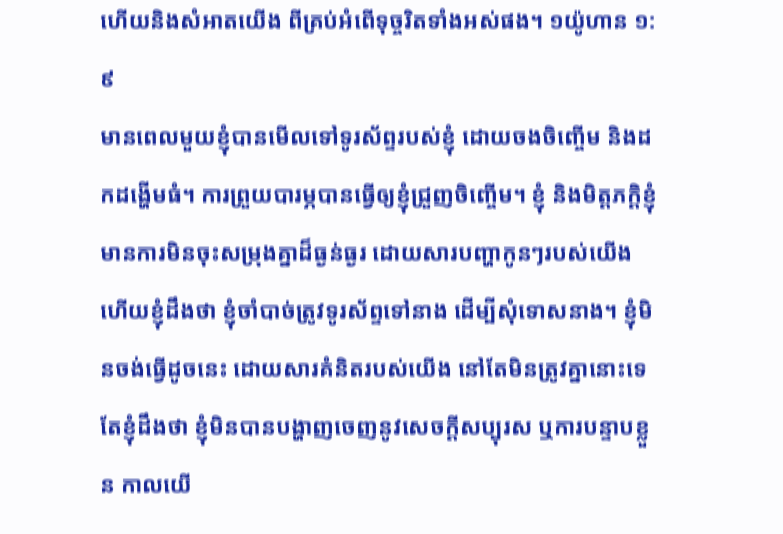ហើយនិងសំអាតយើង ពីគ្រប់អំពើទុច្ចរិតទាំងអស់ផង។ ១យ៉ូហាន ១:៩
មានពេលមួយខ្ញុំបានមើលទៅទូរស័ព្ទរបស់ខ្ញុំ ដោយចងចិញ្ចើម និងដកដង្ហើមធំ។ ការព្រួយបារម្ភបានធ្វើឲ្យខ្ញុំជ្រួញចិញ្ចើម។ ខ្ញុំ និងមិត្តភក្តិខ្ញុំមានការមិនចុះសម្រុងគ្នាដ៏ធ្ងន់ធ្ងរ ដោយសារបញ្ហាកូនៗរបស់យើង ហើយខ្ញុំដឹងថា ខ្ញុំចាំបាច់ត្រូវទូរស័ព្ទទៅនាង ដើម្បីសុំទោសនាង។ ខ្ញុំមិនចង់ធ្វើដូចនេះ ដោយសារគំនិតរបស់យើង នៅតែមិនត្រូវគ្នានោះទេ តែខ្ញុំដឹងថា ខ្ញុំមិនបានបង្ហាញចេញនូវសេចក្តីសប្បុរស ឬការបន្ទាបខ្លួន កាលយើ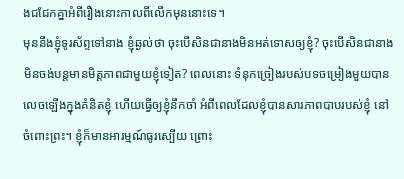ងជជែកគ្នាអំពីរឿងនោះកាលពីលើកមុននោះទេ។
មុននឹងខ្ញុំទូរស័ព្ទទៅនាង ខ្ញុំឆ្ងល់ថា ចុះបើសិនជានាងមិនអត់ទោសឲ្យខ្ញុំ? ចុះបើសិនជានាងមិនចង់បន្តមានមិត្តភាពជាមួយខ្ញុំទៀត? ពេលនោះ ទំនុកច្រៀងរបស់បទចម្រៀងមួយបានលេចឡើងក្នុងគំនិតខ្ញុំ ហើយធ្វើឲ្យខ្ញុំនឹកចាំ អំពីពេលដែលខ្ញុំបានសារភាពបាបរបស់ខ្ញុំ នៅចំពោះព្រះ។ ខ្ញុំក៏មានអារម្មណ៍ធូរស្បើយ ព្រោះ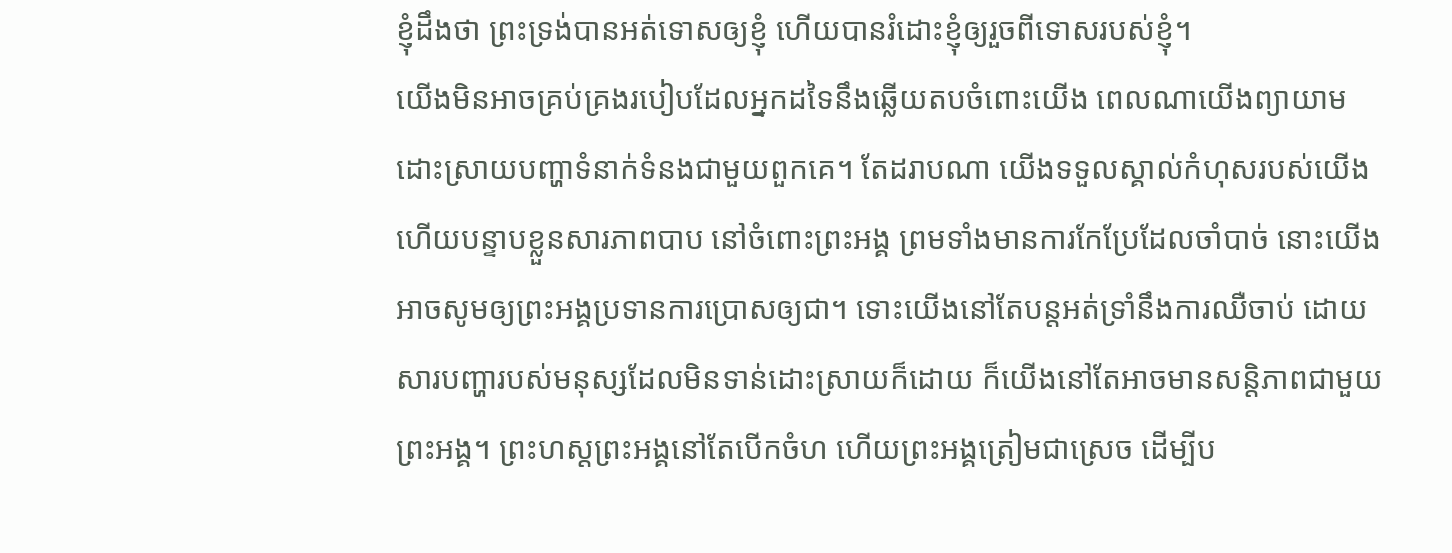ខ្ញុំដឹងថា ព្រះទ្រង់បានអត់ទោសឲ្យខ្ញុំ ហើយបានរំដោះខ្ញុំឲ្យរួចពីទោសរបស់ខ្ញុំ។
យើងមិនអាចគ្រប់គ្រងរបៀបដែលអ្នកដទៃនឹងឆ្លើយតបចំពោះយើង ពេលណាយើងព្យាយាមដោះស្រាយបញ្ហាទំនាក់ទំនងជាមួយពួកគេ។ តែដរាបណា យើងទទួលស្គាល់កំហុសរបស់យើង ហើយបន្ទាបខ្លួនសារភាពបាប នៅចំពោះព្រះអង្គ ព្រមទាំងមានការកែប្រែដែលចាំបាច់ នោះយើងអាចសូមឲ្យព្រះអង្គប្រទានការប្រោសឲ្យជា។ ទោះយើងនៅតែបន្តអត់ទ្រាំនឹងការឈឺចាប់ ដោយសារបញ្ហារបស់មនុស្សដែលមិនទាន់ដោះស្រាយក៏ដោយ ក៏យើងនៅតែអាចមានសន្តិភាពជាមួយព្រះអង្គ។ ព្រះហស្តព្រះអង្គនៅតែបើកចំហ ហើយព្រះអង្គត្រៀមជាស្រេច ដើម្បីប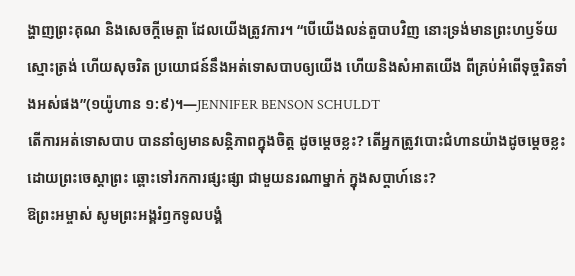ង្ហាញព្រះគុណ និងសេចក្តីមេត្តា ដែលយើងត្រូវការ។ “បើយើងលន់តួបាបវិញ នោះទ្រង់មានព្រះហឫទ័យស្មោះត្រង់ ហើយសុចរិត ប្រយោជន៍នឹងអត់ទោសបាបឲ្យយើង ហើយនិងសំអាតយើង ពីគ្រប់អំពើទុច្ចរិតទាំងអស់ផង”(១យ៉ូហាន ១:៩)។—JENNIFER BENSON SCHULDT
តើការអត់ទោសបាប បាននាំឲ្យមានសន្តិភាពក្នុងចិត្ត ដូចម្តេចខ្លះ? តើអ្នកត្រូវបោះជំហានយ៉ាងដូចម្តេចខ្លះ ដោយព្រះចេស្ដាព្រះ ឆ្ពោះទៅរកការផ្សះផ្សា ជាមួយនរណាម្នាក់ ក្នុងសប្តាហ៍នេះ?
ឱព្រះអម្ចាស់ សូមព្រះអង្គរំឭកទូលបង្គំ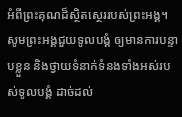អំពីព្រះគុណដ៏ស្ថិតស្ថេររបស់ព្រះអង្គ។ សូមព្រះអង្គជួយទូលបង្គំ ឲ្យមានការបន្ទាបខ្លួន និងថ្វាយទំនាក់ទំនងទាំងអស់របស់ទូលបង្គំ ដាច់ដល់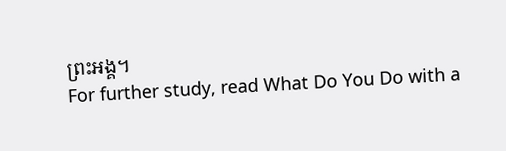ព្រះអង្គ។
For further study, read What Do You Do with a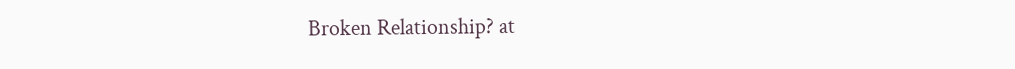Broken Relationship? at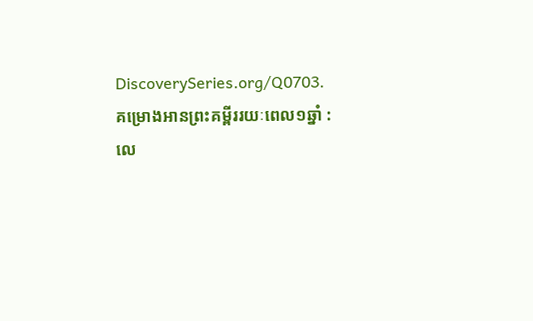DiscoverySeries.org/Q0703.
គម្រោងអានព្រះគម្ពីររយៈពេល១ឆ្នាំ : លេ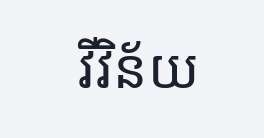វីវិន័យ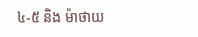៤-៥ និង ម៉ាថាយ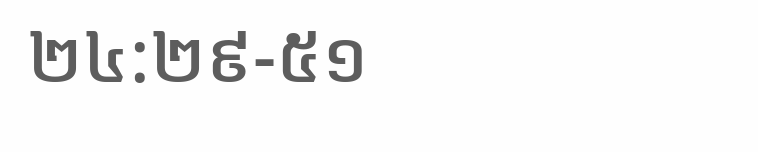២៤:២៩-៥១